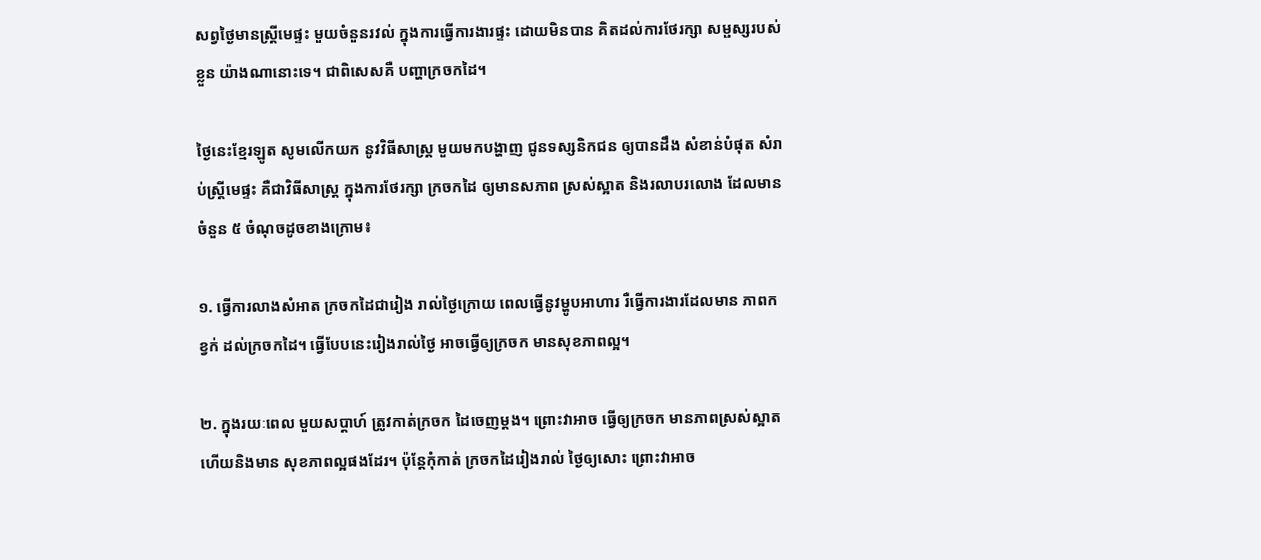សព្វថ្ងៃមានស្រ្តីមេផ្ទះ មួយចំនួនរវល់ ក្នុងការធ្វើការងារផ្ទះ ដោយមិនបាន គិតដល់ការថែរក្សា សម្ផស្សរបស់ខ្លួន យ៉ាងណានោះទេ។ ជាពិសេសគឺ បញ្ហាក្រចកដៃ។

ថ្ងៃនេះខ្មែរឡូត សូមលើកយក នូវវិធីសាស្រ្ត មួយមកបង្ហាញ ជូនទស្សនិកជន ឲ្យបានដឹង សំខាន់បំផុត សំរាប់ស្រ្តីមេផ្ទះ គឺជាវិធីសាស្រ្ត ក្នុងការថែរក្សា ក្រចកដៃ ឲ្យមានសភាព ស្រស់ស្អាត និងរលាបរលោង ដែលមានចំនួន ៥ ចំណុចដូចខាងក្រោម៖

១. ធ្វើការលាងសំអាត ក្រចកដៃជារៀង រាល់ថ្ងៃក្រោយ ពេលធ្វើនូវម្ហូបអាហារ រឺធ្វើការងារដែលមាន ភាពកខ្វក់ ដល់ក្រចកដៃ។ ធ្វើបែបនេះរៀងរាល់ថ្ងៃ អាចធ្វើឲ្យក្រចក មានសុខភាពល្អ។

២. ក្នុងរយៈពេល មួយសប្តាហ៍ ត្រូវកាត់ក្រចក ដៃចេញម្តង។ ព្រោះវាអាច ធ្វើឲ្យក្រចក មានភាពស្រស់ស្អាត ហើយនិងមាន សុខភាពល្អផងដែរ។ ប៉ុន្តែកុំកាត់ ក្រចកដៃរៀងរាល់ ថ្ងៃឲ្យសោះ ព្រោះវាអាច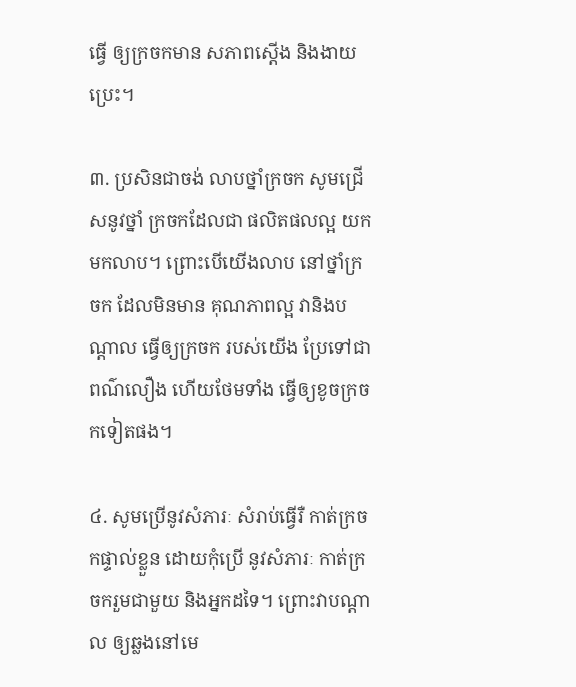ធ្វើ ឲ្យក្រចកមាន សភាពស្តើង និងងាយប្រេះ។

៣. ប្រសិនជាចង់ លាបថ្នាំក្រចក សូមជ្រើសនូវថ្នាំ ក្រចកដែលជា ផលិតផលល្អ យកមកលាប។ ព្រោះបើយើងលាប នៅថ្នាំក្រចក ដែលមិនមាន គុណភាពល្អ វានិងបណ្តាល ធ្វើឲ្យក្រចក របស់យើង ប្រែទៅជាពណ៌លឿង ហើយថែមទាំង ធ្វើឲ្យខូចក្រចកទៀតផង។

៤. សូមប្រើនូវសំភារៈ សំរាប់ធ្វើរឺ កាត់ក្រចកផ្ទាល់ខ្លួន ដោយកុំប្រើ នូវសំភារៈ កាត់ក្រចករួមជាមួយ និងអ្នកដទៃ។ ព្រោះវាបណ្តាល ឲ្យឆ្លងនៅមេ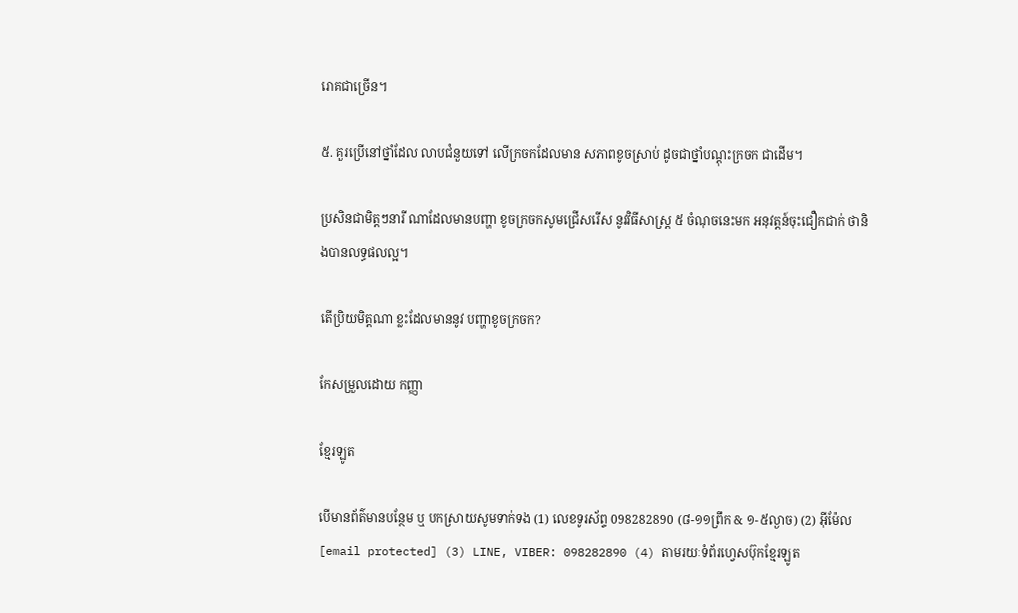រោគជាច្រើន។

៥. គួរប្រើនៅថ្នាំដែល លាបជំនួយទៅ លើក្រចកដែលមាន សភាពខូចស្រាប់ ដូចជាថ្នាំបណ្តុះក្រចក ជាដើម។

ប្រសិនជាមិត្តៗនារី ណាដែលមានបញ្ហា ខូចក្រចកសូមជ្រើសរើស នូវវិធីសាស្រ្ត ៥ ចំណុចនេះមក អនុវត្តន៍ចុះជឿកជាក់ ថានិងបានលទ្ធផលល្អ។

តើប្រិយមិត្តណា ខ្លះដែលមាននូវ បញ្ហាខូចក្រចក?

កែសម្រួលដោយ កញ្ញា

ខ្មែរឡូត

បើមានព័ត៌មានបន្ថែម ឬ បកស្រាយសូមទាក់ទង (1) លេខទូរស័ព្ទ 098282890 (៨-១១ព្រឹក & ១-៥ល្ងាច) (2) អ៊ីម៉ែល [email protected] (3) LINE, VIBER: 098282890 (4) តាមរយៈទំព័រហ្វេសប៊ុកខ្មែរឡូត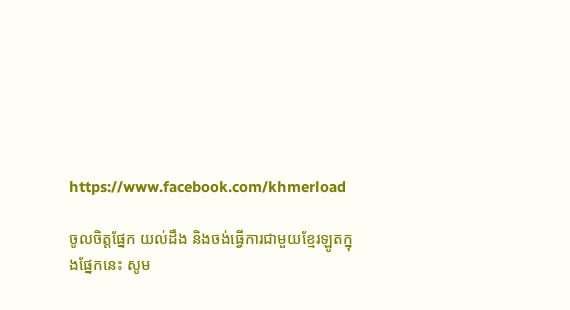https://www.facebook.com/khmerload

ចូលចិត្តផ្នែក យល់ដឹង និងចង់ធ្វើការជាមួយខ្មែរឡូតក្នុងផ្នែកនេះ សូម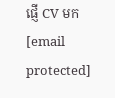ផ្ញើ CV មក [email protected]